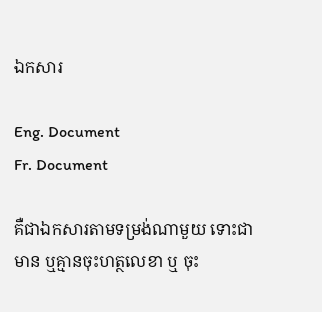ឯកសារ

Eng. Document
Fr. Document

គឺជាឯកសារតាមទម្រង់ណាមួយ ទោះជាមាន ឬគ្មានចុះហត្ថលេខា ឬ ចុះ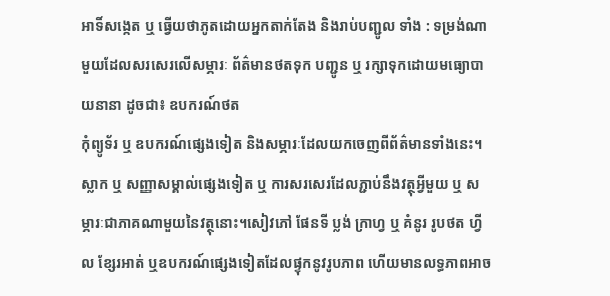អាទិ៍សង្កេត ឬ ធ្វើយថាភូតដោយអ្នកតាក់តែង និងរាប់បញ្ជូល ទាំង : ទម្រង់ណាមួយដែលសរសេរលើសម្ភារៈ ព័ត៌មានថតទុក បញ្ជូន ឬ រក្សាទុកដោយមធ្យោបាយនានា ដូចជា៖ ឧបករណ៍ថត
កុំព្យូទ័រ ឬ ឧបករណ៍ផ្សេងទៀត និងសម្ភារៈដែលយកចេញពីព័ត៌មានទាំងនេះ។ ស្លាក ឬ សញ្ញាសម្គាល់ផ្សេងទៀត ឬ ការសរសេរដែលភ្ជាប់នឹងវត្ថុអ្វីមួយ ឬ សម្ភារៈជាភាគណាមួយនៃវត្ថុនោះ។សៀវភៅ ផែនទី ប្លង់ ក្រាហ្វ ឬ គំនូរ រូបថត ហ្វីល ខ្សែរអាត់ ឬឧបករណ៍ផ្សេងទៀតដែលផ្ទុកនូវរូបភាព ហើយមានលទ្ធភាពអាច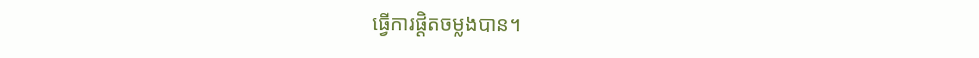ធ្វើការផ្ដិតចម្លងបាន។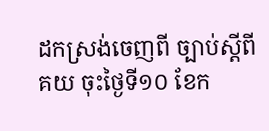ដកស្រង់ចេញពី ច្បាប់ស្ដីពី គយ ចុះថ្ងៃទី១០ ខែក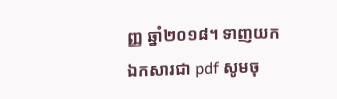ញ្ញ ឆ្នាំ២០១៨។ ទាញយកឯកសារជា pdf សូមចុ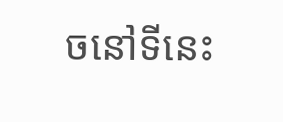ចនៅទីនេះ